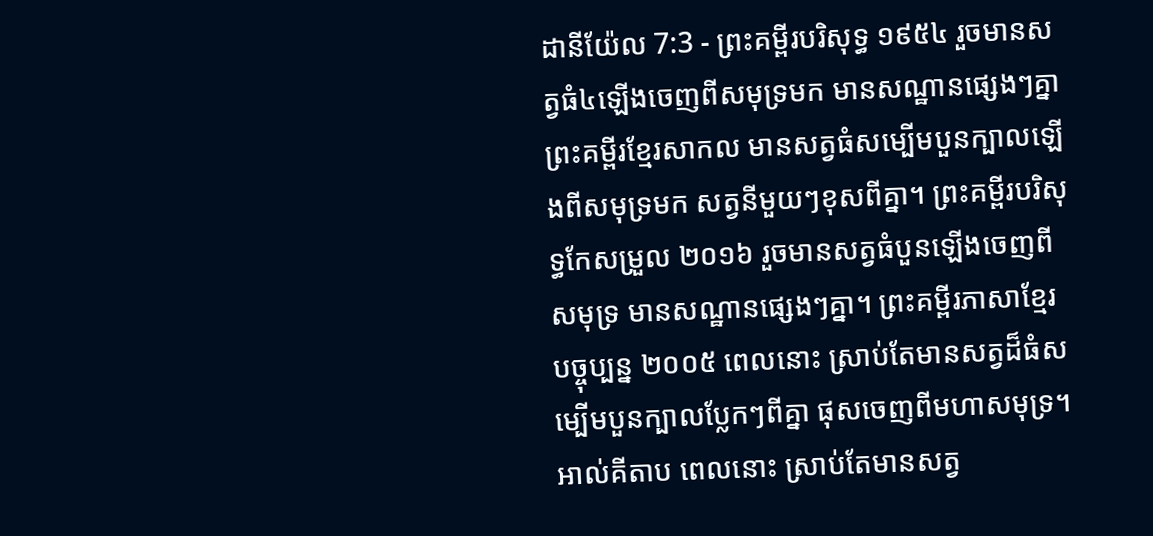ដានីយ៉ែល 7:3 - ព្រះគម្ពីរបរិសុទ្ធ ១៩៥៤ រួចមានសត្វធំ៤ឡើងចេញពីសមុទ្រមក មានសណ្ឋានផ្សេងៗគ្នា ព្រះគម្ពីរខ្មែរសាកល មានសត្វធំសម្បើមបួនក្បាលឡើងពីសមុទ្រមក សត្វនីមួយៗខុសពីគ្នា។ ព្រះគម្ពីរបរិសុទ្ធកែសម្រួល ២០១៦ រួចមានសត្វធំបួនឡើងចេញពីសមុទ្រ មានសណ្ឋានផ្សេងៗគ្នា។ ព្រះគម្ពីរភាសាខ្មែរបច្ចុប្បន្ន ២០០៥ ពេលនោះ ស្រាប់តែមានសត្វដ៏ធំសម្បើមបួនក្បាលប្លែកៗពីគ្នា ផុសចេញពីមហាសមុទ្រ។ អាល់គីតាប ពេលនោះ ស្រាប់តែមានសត្វ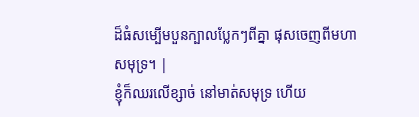ដ៏ធំសម្បើមបួនក្បាលប្លែកៗពីគ្នា ផុសចេញពីមហាសមុទ្រ។ |
ខ្ញុំក៏ឈរលើខ្សាច់ នៅមាត់សមុទ្រ ហើយ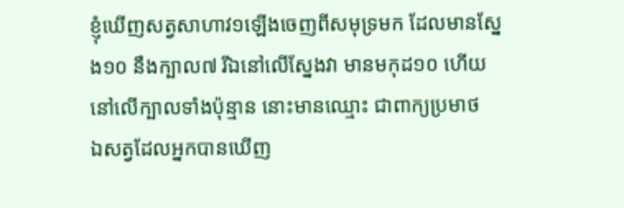ខ្ញុំឃើញសត្វសាហាវ១ឡើងចេញពីសមុទ្រមក ដែលមានស្នែង១០ នឹងក្បាល៧ រីឯនៅលើស្នែងវា មានមកុដ១០ ហើយនៅលើក្បាលទាំងប៉ុន្មាន នោះមានឈ្មោះ ជាពាក្យប្រមាថ
ឯសត្វដែលអ្នកបានឃើញ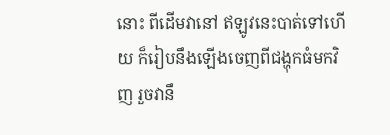នោះ ពីដើមវានៅ ឥឡូវនេះបាត់ទៅហើយ ក៏រៀបនឹងឡើងចេញពីជង្ហុកធំមកវិញ រួចវានឹ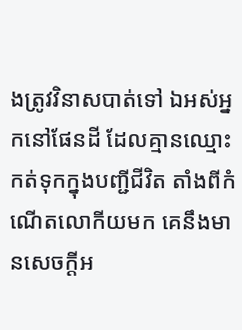ងត្រូវវិនាសបាត់ទៅ ឯអស់អ្នកនៅផែនដី ដែលគ្មានឈ្មោះកត់ទុកក្នុងបញ្ជីជីវិត តាំងពីកំណើតលោកីយមក គេនឹងមានសេចក្ដីអ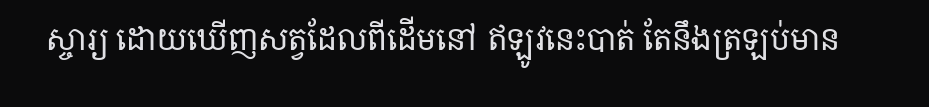ស្ចារ្យ ដោយឃើញសត្វដែលពីដើមនៅ ឥឡូវនេះបាត់ តែនឹងត្រឡប់មាន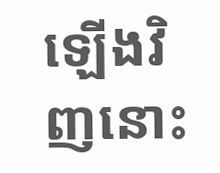ឡើងវិញនោះ